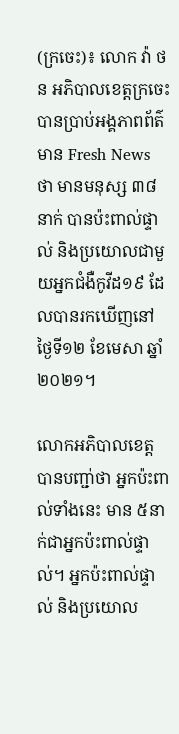(ក្រចេះ)៖ លោក វ៉ា ថន អភិបាលខេត្តក្រចេះ បានប្រាប់អង្គភាពព័ត៌មាន Fresh News ថា មានមនុស្ស ៣៨នាក់ បានប៉ះពាល់ផ្ទាល់ និងប្រយោលជាមួយអ្នកជំងឺកូវីដ១៩ ដែលបានរកឃើញនៅថ្ងៃទី១២ ខែមេសា ឆ្នាំ២០២១។

លោកអភិបាលខេត្ត បានបញ្ជា់ថា អ្នកប៉ះពាល់ទាំងនេះ មាន ៥នាក់ជាអ្នកប៉ះពាល់ផ្ទាល់។ អ្នកប៉ះពាល់ផ្ទាល់ និងប្រយោល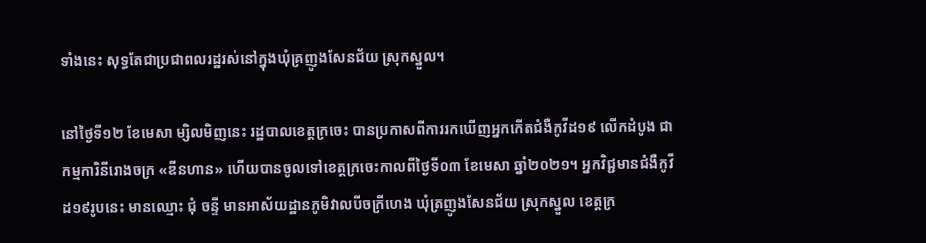ទាំងនេះ សុទ្ធតែជាប្រជាពលរដ្ឋរស់នៅក្នុងឃុំគ្រញូងសែនជ័យ ស្រុកស្នួល។

នៅថ្ងៃទី១២ ខែមេសា ម្សិលមិញនេះ រដ្ឋបាលខេត្តក្រចេះ បានប្រកាសពីការរកឃើញអ្នកកើតជំងឺកូវីដ១៩ លើកដំបូង ជាកម្មការិនីរោងចក្រ «ឌីនហាន» ហើយបានចូលទៅខេត្តក្រចេះកាលពីថ្ងៃទី០៣ ខែមេសា ឆ្នាំ២០២១។ អ្នកវិជ្ជមានជំងឺកូវីដ១៩រូបនេះ មានឈ្មោះ ជុំ ចន្ទី មានអាស័យដ្ឋានភូមិវាលបីចក្រីហេង ឃុំត្រញូងសែនជ័យ ស្រុកស្នួល ខេត្តក្រ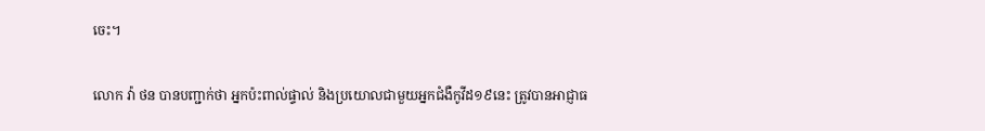ចេះ។

លោក វ៉ា ថន បានបញ្ជាក់ថា អ្នកប៉ះពាល់ផ្ទាល់ និងប្រយោលជាមួយអ្នកជំងឺកូវីដ១៩នេះ ត្រូវបានអាជ្ញាធ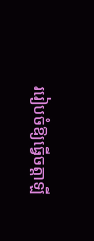ររៀបចំឱ្យធ្វើចត្តាឡី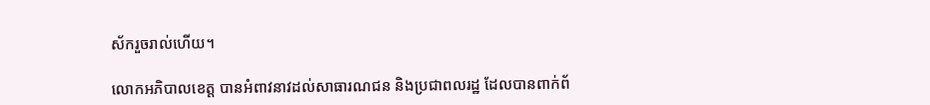ស័ករួចរាល់ហើយ។

លោកអភិបាលខេត្ត បានអំពាវនាវដល់សាធារណជន និងប្រជាពលរដ្ឋ ដែលបានពាក់ព័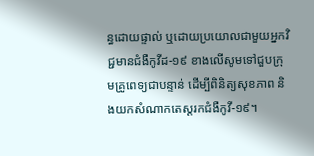ន្ធដោយផ្ទាល់ ឬដោយប្រយោលជាមួយអ្នកវិជ្ជមានជំងឺកូវីដ-១៩ ខាងលើសូមទៅជួបក្រុមគ្រូពេទ្យជាបន្ទាន់ ដើម្បីពិនិត្យសុខភាព និងយកសំណាកតេស្តរកជំងឺកូវី-១៩។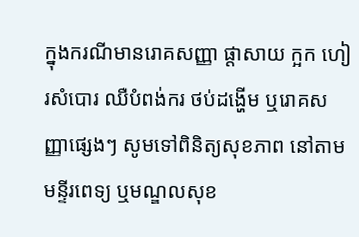ក្នុងករណីមានរោគសញ្ញា ផ្តាសាយ ក្អក ហៀរសំបោរ ឈឺបំពង់ករ ថប់ដង្ហើម ឬរោគសញ្ញាផ្សេងៗ សូមទៅពិនិត្យសុខភាព នៅតាមមន្ទីរពេទ្យ ឬមណ្ឌលសុខ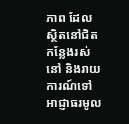ភាព ដែលស្ថិតនៅជិតកន្លែងរស់នៅ និងរាយការណ៍ទៅអាជ្ញាធរមូល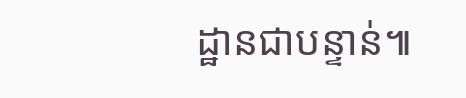ដ្ឋានជាបន្ទាន់៕